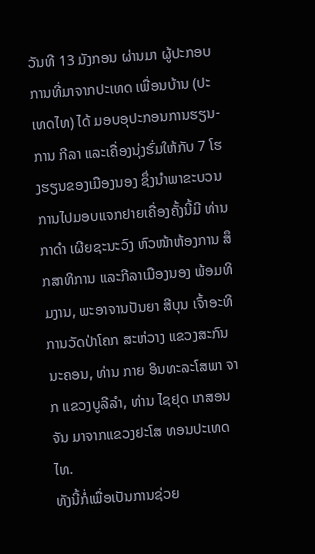ວັນທີ 13 ມັງກອນ ຜ່ານມາ ຜູ້ປະກອບການທີ່ມາຈາກປະເທດ ເພື່ອນບ້ານ (ປະເທດໄທ) ໄດ້ ມອບອຸປະກອນການຮຽນ-ການ ກີລາ ແລະເຄື່ອງນຸ່ງຮົ່ມໃຫ້ກັບ 7 ໂຮງຮຽນຂອງເມືອງນອງ ຊຶ່ງນຳພາຂະບວນການໄປມອບແຈກຢາຍເຄື່ອງຄັ້ງນີ້ມີ ທ່ານ ກາດຳ ເຜີຍຊະນະວົງ ຫົວໜ້າຫ້ອງການ ສຶກສາທິການ ແລະກີລາເມືອງນອງ ພ້ອມທິມງານ, ພະອາຈານປັນຍາ ສີບຸນ ເຈົ້າອະທິການວັດປ່າໂຄກ ສະຫ່ວາງ ແຂວງສະກົນນະຄອນ, ທ່ານ ກາຍ ອິນທະລະໂສພາ ຈາກ ແຂວງບູລີລຳ, ທ່ານ ໄຊຢຸດ ເກສອນຈັນ ມາຈາກແຂວງຢະໂສ ທອນປະເທດໄທ.
ທັງນີ້ກໍ່ເພື່ອເປັນການຊ່ວຍ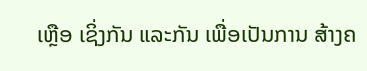ເຫຼືອ ເຊິ່ງກັນ ແລະກັນ ເພື່ອເປັນການ ສ້າງຄ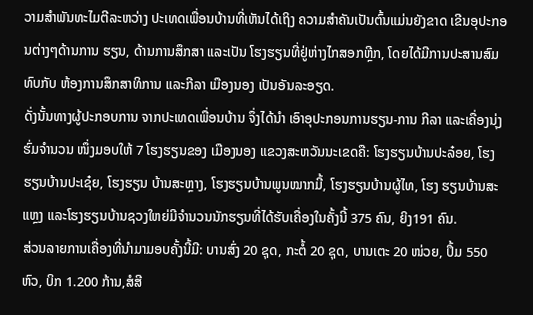ວາມສຳພັນທະໄມຕີລະຫວ່າງ ປະເທດເພື່ອນບ້ານທີ່ເຫັນໄດ້ເຖິງ ຄວາມສຳຄັນເປັນຕົ້ນແມ່ນຍັງຂາດ ເຂີນອຸປະກອນຕ່າງໆດ້ານການ ຮຽນ, ດ້ານການສຶກສາ ແລະເປັນ ໂຮງຮຽນທີ່ຢູ່ຫ່າງໄກສອກຫຼີກ, ໂດຍໄດ້ມີການປະສານສົມທົບກັບ ຫ້ອງການສຶກສາທິການ ແລະກີລາ ເມືອງນອງ ເປັນອັນລະອຽດ.
ດັ່ງນັ້ນທາງຜູ້ປະກອບການ ຈາກປະເທດເພື່ອນບ້ານ ຈຶ່ງໄດ້ນຳ ເອົາອຸປະກອນການຮຽນ-ການ ກີລາ ແລະເຄື່ອງນຸ່ງຮົ່ມຈຳນວນ ໜຶ່ງມອບໃຫ້ 7 ໂຮງຮຽນຂອງ ເມືອງນອງ ແຂວງສະຫວັນນະເຂດຄື: ໂຮງຮຽນບ້ານປະລ໋ອຍ, ໂຮງຮຽນບ້ານປະເຊ໋ຍ, ໂຮງຮຽນ ບ້ານສະຫຼາງ, ໂຮງຮຽນບ້ານພູນໝາກມີ້, ໂຮງຮຽນບ້ານຜູ້ໄທ, ໂຮງ ຮຽນບ້ານສະແຫຼງ ແລະໂຮງຮຽນບ້ານຊວງໃຫຍ່ມີຈຳນວນນັກຮຽນທີ່ໄດ້ຮັບເຄື່ອງໃນຄັ້ງນີ້ 375 ຄົນ, ຍິງ191 ຄົນ.
ສ່ວນລາຍການເຄື່ອງທີ່ນຳມາມອບຄັ້ງນີ້ມີ: ບານສົ່ງ 20 ຊຸດ, ກະຕໍ້ 20 ຊຸດ, ບານເຕະ 20 ໜ່ວຍ, ປຶ້ມ 550 ຫົວ, ບິກ 1.200 ກ້ານ,ສໍສີ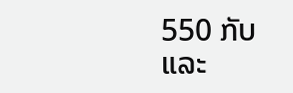550 ກັບ ແລະ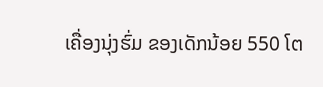ເຄື່ອງນຸ່ງຮົ່ມ ຂອງເດັກນ້ອຍ 550 ໂຕ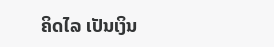ຄິດໄລ ເປັນເງິນ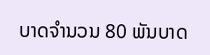ບາດຈຳນວນ 80 ພັນບາດ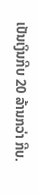ເປັນເງິນກີບ 20 ລ້ານກວ່າ ກີບ.